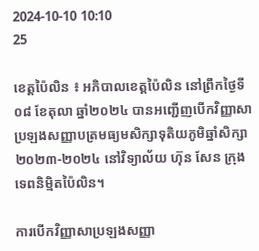2024-10-10 10:10
25

ខេត្តប៉ៃលិន ៖ អភិបាលខេត្តប៉ៃលិន នៅព្រឹកថ្ងៃទី០៨ ខែតុលា ឆ្នាំ២០២៤ បានអញ្ជើញបើកវិញ្ញាសាប្រឡងសញ្ញាបត្រមធ្យមសិក្សាទុតិយភូមិឆ្នាំសិក្សា២០២៣-២០២៤ នៅវិទ្យាល័យ ហ៊ុន សែន ក្រុងទេពនិម្មិតប៉ៃលិន។

ការបើកវិញ្ញាសាប្រឡងសញ្ញា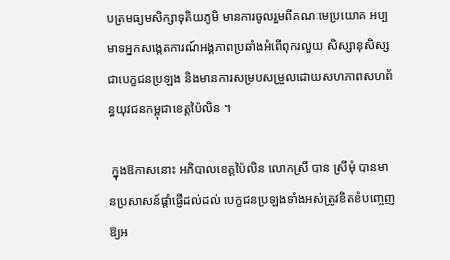បត្រមធ្យមសិក្សាទុតិយភូមិ មានការចូលរួមពីគណៈមេប្រយោគ អប្បមាទអ្នកសង្កេតការណ៍អង្គភាពប្រឆាំងអំពើពុករលួយ សិស្សានុសិស្ស ជាបេក្ខជនប្រឡង និងមានការសម្របសម្រួលដោយសហភាពសហព័ន្ធយុវជនកម្ពុជាខេត្តប៉ៃលិន ។

 ក្នុងឱកាសនោះ អភិបាលខេត្តប៉ៃលិន លោកស្រី បាន ស្រីមុំ បានមានប្រសាសន៍ផ្តាំផ្ញើដល់ដល់ បេក្ខជនប្រឡងទាំងអស់ត្រូវខិតខំបញ្ចេញឱ្យអ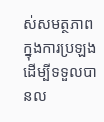ស់សមត្ថភាពក្នុងការប្រឡង ដើម្បីទទួលបានល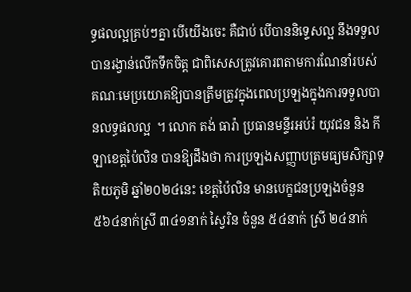ទ្ធផលល្អគ្រប់ៗគ្នា បើយើងចេះ គឺជាប់ បើបាននិទ្ទេសល្អ នឹងទទួលបានរង្វាន់លើកទឹកចិត្ត ជាពិសេសត្រូវគោរពតាមការណែនាំរបស់គណៈមេប្រយោគឱ្យបានត្រឹមត្រូវក្នុងពេលប្រឡងក្នុងការទទួលបានលទ្ធផលល្អ  ។ លោក តង់ ធារ៉ា ប្រធានមន្ទីរអប់រំ យុវជន និង កីឡាខេត្តប៉ៃលិន បានឱ្យដឹងថា ការប្រឡងសញ្ញាបត្រមធ្យមសិក្សាទុតិយភូមិ ឆ្នាំ២០២៤នេះ ខេត្តប៉ៃលិន មានបេក្ខជនប្រឡងចំនួន ៥៦៤នាក់ស្រី ៣៤១នាក់ ស្វៃរិន ចំនួន ៥៤នាក់ ស្រី ២៤នាក់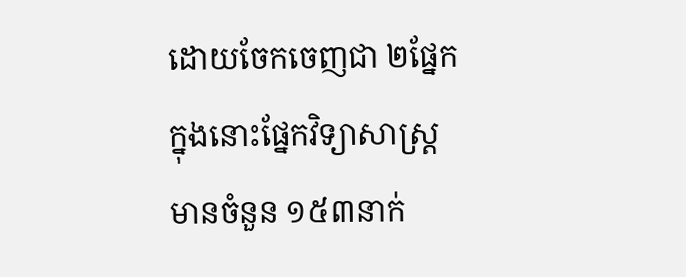ដោយចែកចេញជា ២ផ្នែក ក្នុងនោះផ្នែកវិទ្យាសាស្ត្រ មានចំនួន ១៥៣នាក់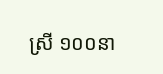ស្រី ១០០នា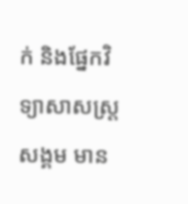ក់ និងផ្នែកវិទ្យាសាសស្ត្រសង្គម មាន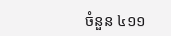ចំនួន ៤១១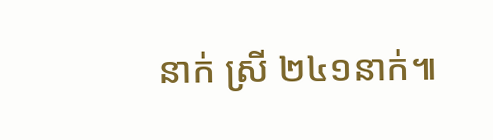នាក់ ស្រី ២៤១នាក់៕